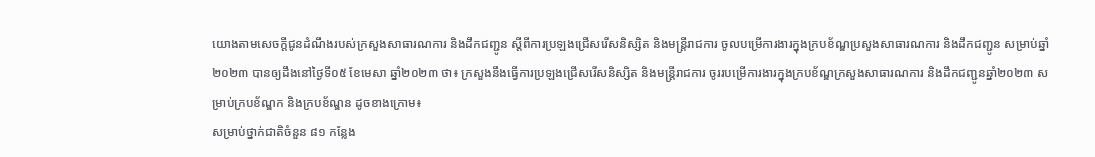យោងតាមសេចក្តីជូនដំណឹងរបស់ក្រសួងសាធារណការ និងដឹកជញ្ជូន ស្តីពីការប្រឡងជ្រើសរើសនិស្សិត និងមន្រ្តីរាជការ ចូលបម្រើការងារក្នុងក្របខ័ណ្ឌប្រសួងសាធារណការ និងដឹកជញ្ជូន សម្រាប់ឆ្នាំ២០២៣ បានឲ្យដឹងនៅថ្ងៃទី០៥ ខែមេសា ឆ្នាំ២០២៣ ថា៖ ក្រសួងនឹងធ្វើការប្រឡងជ្រើសរើសនិស្សិត និងមន្ត្រីរាជការ ចូររបម្រើការងារក្នុងក្របខ័ណ្ឌក្រសួងសាធារណការ និងដឹកជញ្ជូនឆ្នាំ២០២៣ សម្រាប់ក្របខ័ណ្ឌក និងក្របខ័ណ្ឌន ដូចខាងក្រោម៖
សម្រាប់ថ្នាក់ជាតិចំនួន ៨១ កន្លែង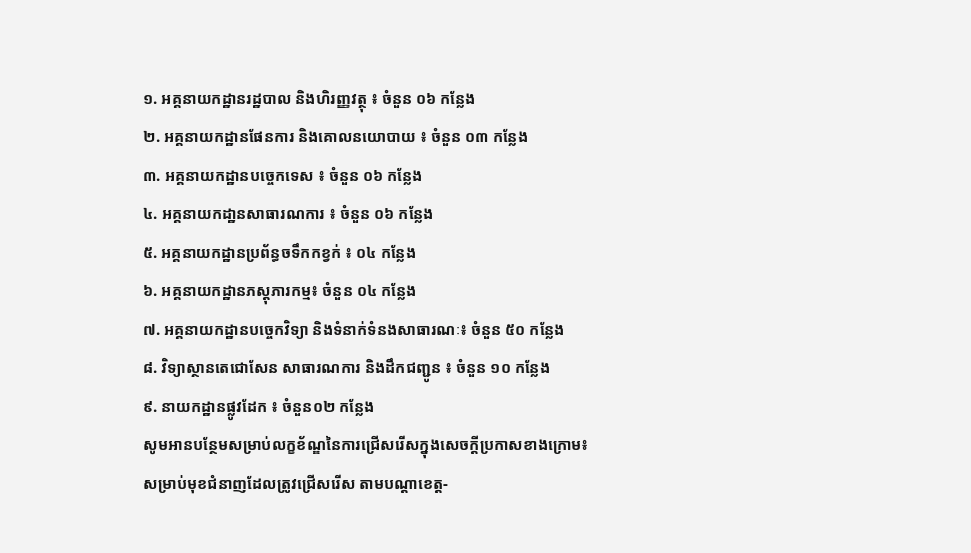១. អគ្គនាយកដ្ឋានរដ្ឋបាល និងហិរញ្ញវត្ថុ ៖ ចំនួន ០៦ កន្លែង
២. អគ្គនាយកដ្ឋានផែនការ និងគោលនយោបាយ ៖ ចំនួន ០៣ កន្លែង
៣. អគ្គនាយកដ្ឋានបច្ចេកទេស ៖ ចំនួន ០៦ កន្លែង
៤. អគ្គនាយកដា្ឋនសាធារណការ ៖ ចំនួន ០៦ កន្លែង
៥. អគ្គនាយកដ្ឋានប្រព័ន្ធចទឹកកខ្វក់ ៖ ០៤ កន្លែង
៦. អគ្គនាយកដ្ឋានភស្ដុភារកម្ម៖ ចំនួន ០៤ កន្លែង
៧. អគ្គនាយកដ្ឋានបច្ចេកវិទ្យា និងទំនាក់ទំនងសាធារណៈ៖ ចំនួន ៥០ កន្លែង
៨. វិទ្យាស្ថានតេជោសែន សាធារណការ និងដឹកជញ្ជូន ៖ ចំនួន ១០ កន្លែង
៩. នាយកដ្ឋានផ្លូវដែក ៖ ចំនួន០២ កន្លែង
សូមអានបន្ថែមសម្រាប់លក្ខខ័ណ្ឌនៃការជ្រើសរើសក្នុងសេចក្តីប្រកាសខាងក្រោម៖
សម្រាប់មុខជំនាញដែលត្រូវជ្រើសរើស តាមបណ្តាខេត្ត-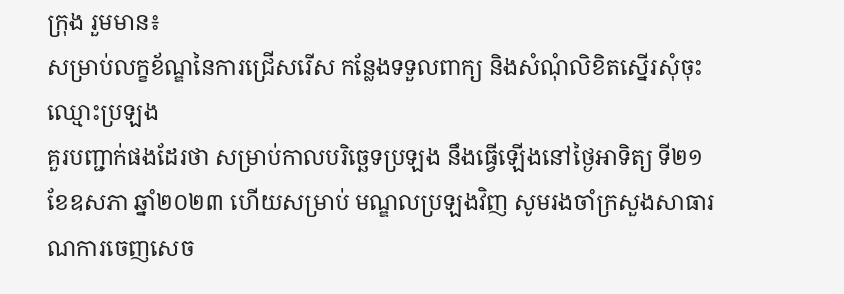ក្រុង រួមមាន៖
សម្រាប់លក្ខខ័ណ្ឌនៃការជ្រើសរើស កន្លែងទទួលពាក្យ និងសំណុំលិខិតស្នើរសុំចុះឈ្មោះប្រឡង
គួរបញ្ជាក់ផងដែរថា សម្រាប់កាលបរិច្ឆេទប្រឡង នឹងធ្វើឡើងនៅថ្ងៃអាទិត្យ ទី២១ ខែឧសភា ឆ្នាំ២០២៣ ហើយសម្រាប់ មណ្ឌលប្រឡងវិញ សូមរងចាំក្រសួងសាធារណការចេញសេច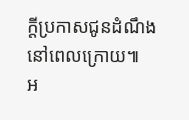ក្តីប្រកាសជូនដំណឹងនៅពេលក្រោយ៕
អ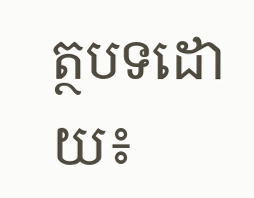ត្ថបទដោយ៖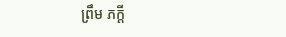ព្រឹម ភក្តី